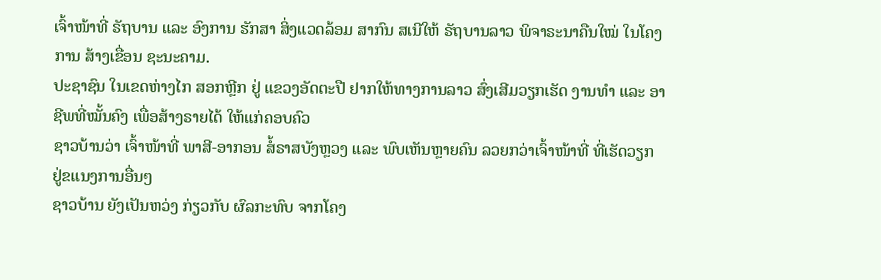ເຈົ້າໜ້າທີ່ ຣັຖບານ ແລະ ອົງການ ຮັກສາ ສິ່ງແວດລ້ອມ ສາກົນ ສເນີໃຫ້ ຣັຖບານລາວ ພິຈາຣະນາຄືນໃໝ່ ໃນໂຄງການ ສ້າງເຂື່ອນ ຊະນະຄາມ.
ປະຊາຊົນ ໃນເຂດຫ່າງໄກ ສອກຫຼີກ ຢູ່ ແຂວງອັດຕະປື ຢາກໃຫ້ທາງການລາວ ສົ່ງເສີມວຽກເຮັດ ງານທຳ ແລະ ອາຊີພທີ່ໝັ້ນຄົງ ເພື່ອສ້າງຣາຍໄດ້ ໃຫ້ແກ່ຄອບຄົວ
ຊາວບ້ານວ່າ ເຈົ້າໜ້າທີ່ ພາສີ-ອາກອນ ສໍ້ຣາສບັງຫຼວງ ແລະ ພົບເຫັນຫຼາຍຄົນ ລວຍກວ່າເຈົ້າໜ້າທີ່ ທີ່ເຮັດວຽກ ຢູ່ຂແນງການອື່ນໆ
ຊາວບ້ານ ຍັງເປັນຫວ່ງ ກ່ຽວກັບ ຜົລກະທົບ ຈາກໂຄງ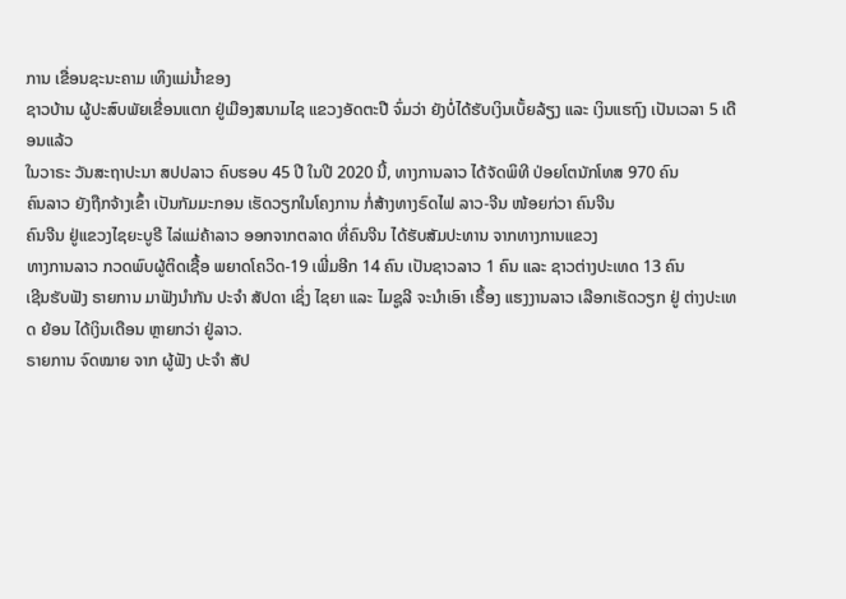ການ ເຂື່ອນຊະນະຄາມ ເທິງແມ່ນ້ຳຂອງ
ຊາວບ້ານ ຜູ້ປະສົບພັຍເຂື່ອນແຕກ ຢູ່ເມືອງສນາມໄຊ ແຂວງອັດຕະປື ຈົ່ມວ່າ ຍັງບໍ່ໄດ້ຮັບເງິນເບັ້ຍລ້ຽງ ແລະ ເງິນແຮຖົງ ເປັນເວລາ 5 ເດືອນແລ້ວ
ໃນວາຣະ ວັນສະຖາປະນາ ສປປລາວ ຄົບຮອບ 45 ປີ ໃນປີ 2020 ນີ້, ທາງການລາວ ໄດ້ຈັດພິທີ ປ່ອຍໂຕນັກໂທສ 970 ຄົນ
ຄົນລາວ ຍັງຖືກຈ້າງເຂົ້າ ເປັນກັມມະກອນ ເຮັດວຽກໃນໂຄງການ ກໍ່ສ້າງທາງຣົດໄຟ ລາວ-ຈີນ ໜ້ອຍກ່ວາ ຄົນຈີນ
ຄົນຈີນ ຢູ່ແຂວງໄຊຍະບູຣີ ໄລ່ແມ່ຄ້າລາວ ອອກຈາກຕລາດ ທີ່ຄົນຈີນ ໄດ້ຮັບສັມປະທານ ຈາກທາງການແຂວງ
ທາງການລາວ ກວດພົບຜູ້ຕິດເຊື້ອ ພຍາດໂຄວິດ-19 ເພີ່ມອີກ 14 ຄົນ ເປັນຊາວລາວ 1 ຄົນ ແລະ ຊາວຕ່າງປະເທດ 13 ຄົນ
ເຊີນຮັບຟັງ ຣາຍການ ມາຟັງນຳກັນ ປະຈຳ ສັປດາ ເຊິ່ງ ໄຊຍາ ແລະ ໄມຊູລີ ຈະນຳເອົາ ເຣື້ອງ ແຮງງານລາວ ເລືອກເຮັດວຽກ ຢູ່ ຕ່າງປະເທດ ຍ້ອນ ໄດ້ເງິນເດືອນ ຫຼາຍກວ່າ ຢູ່ລາວ.
ຣາຍການ ຈົດໝາຍ ຈາກ ຜູ້ຟັງ ປະຈຳ ສັປ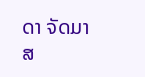ດາ ຈັດມາ ສ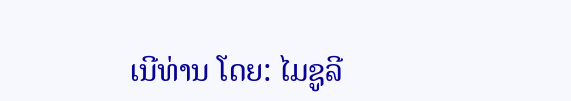ເນີທ່ານ ໂດຍ: ໄມຊູລີ